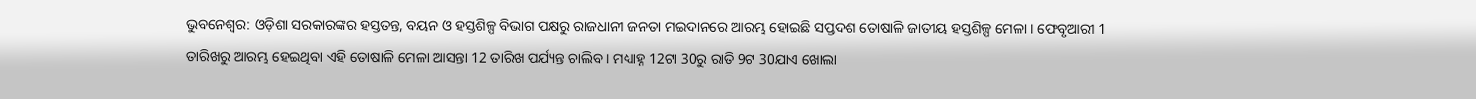ଭୁବନେଶ୍ବର: ଓଡ଼ିଶା ସରକାରଙ୍କର ହସ୍ତତନ୍ତ, ବୟନ ଓ ହସ୍ତଶିଳ୍ପ ବିଭାଗ ପକ୍ଷରୁ ରାଜଧାନୀ ଜନତା ମଇଦାନରେ ଆରମ୍ଭ ହୋଇଛି ସପ୍ତଦଶ ତୋଷାଳି ଜାତୀୟ ହସ୍ତଶିଳ୍ପ ମେଳା । ଫେବୃଆରୀ 1 ତାରିଖରୁ ଆରମ୍ଭ ହେଇଥିବା ଏହି ତୋଷାଳି ମେଳା ଆସନ୍ତା 12 ତାରିଖ ପର୍ଯ୍ୟନ୍ତ ଚାଲିବ । ମଧ୍ୟାହ୍ନ 12ଟା 30ରୁ ରାତି 9ଟ 30ଯାଏ ଖୋଲା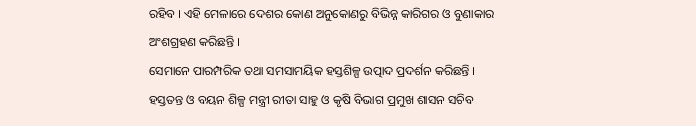ରହିବ । ଏହି ମେଳାରେ ଦେଶର କୋଣ ଅନୁକୋଣରୁ ବିଭିନ୍ନ କାରିଗର ଓ ବୁଣାକାର ଅଂଶଗ୍ରହଣ କରିଛନ୍ତି ।
ସେମାନେ ପାରମ୍ପରିକ ତଥା ସମସାମୟିକ ହସ୍ତଶିଳ୍ପ ଉତ୍ପାଦ ପ୍ରଦର୍ଶନ କରିଛନ୍ତି । ହସ୍ତତନ୍ତ ଓ ବୟନ ଶିଳ୍ପ ମନ୍ତ୍ରୀ ରୀତା ସାହୁ ଓ କୃଷି ବିଭାଗ ପ୍ରମୁଖ ଶାସନ ସଚିବ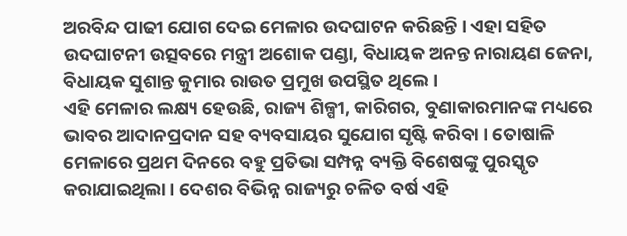ଅରବିନ୍ଦ ପାଢୀ ଯୋଗ ଦେଇ ମେଳାର ଉଦଘାଟନ କରିଛନ୍ତି । ଏହା ସହିତ ଉଦଘାଟନୀ ଉତ୍ସବରେ ମନ୍ତ୍ରୀ ଅଶୋକ ପଣ୍ଡା, ବିଧାୟକ ଅନନ୍ତ ନାରାୟଣ ଜେନା, ବିଧାୟକ ସୁଶାନ୍ତ କୁମାର ରାଉତ ପ୍ରମୁଖ ଉପସ୍ଥିତ ଥିଲେ ।
ଏହି ମେଳାର ଲକ୍ଷ୍ୟ ହେଉଛି, ରାଜ୍ୟ ଶିଳ୍ପୀ, କାରିଗର, ବୁଣାକାରମାନଙ୍କ ମଧ୍ୟରେ ଭାବର ଆଦାନପ୍ରଦାନ ସହ ବ୍ୟବସାୟର ସୁଯୋଗ ସୃଷ୍ଟି କରିବା । ତୋଷାଳି ମେଳାରେ ପ୍ରଥମ ଦିନରେ ବହୁ ପ୍ରତିଭା ସମ୍ପନ୍ନ ବ୍ୟକ୍ତି ବିଶେଷଙ୍କୁ ପୁରସ୍କୃତ କରାଯାଇଥିଲା । ଦେଶର ବିଭିନ୍ନ ରାଜ୍ୟରୁ ଚଳିତ ବର୍ଷ ଏହି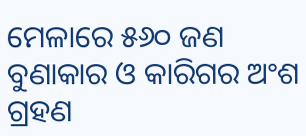ମେଳାରେ ୫୬୦ ଜଣ ବୁଣାକାର ଓ କାରିଗର ଅଂଶ ଗ୍ରହଣ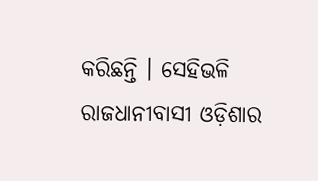କରିଛନ୍ତି । ସେହିଭଳି ରାଜଧାନୀବାସୀ ଓଡ଼ିଶାର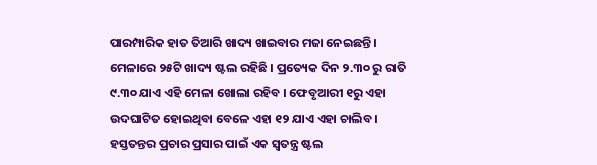ପାରମ୍ପାରିକ ହାତ ତିଆରି ଖାଦ୍ୟ ଖାଇବାର ମଜା ନେଇଛନ୍ତି । ମେଳାରେ ୨୫ଟି ଖାଦ୍ୟ ଷ୍ଟଲ ରହିଛି । ପ୍ରତ୍ୟେକ ଦିନ ୨.୩୦ ରୁ ରାତି ୯.୩୦ ଯାଏ ଏହି ମେଳା ଖୋଲା ରହିବ । ଫେବୃଆରୀ ୧ରୁ ଏହା ଉଦଘାଟିତ ହୋଇଥିବା ବେଳେ ଏହା ୧୨ ଯାଏ ଏହା ଚାଲିବ । ହସ୍ତତନ୍ତର ପ୍ରଚାର ପ୍ରସାର ପାଇଁ ଏକ ସ୍ବତନ୍ତ୍ର ଷ୍ଟଲ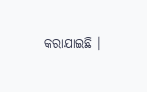କରାଯାଇଛି ।